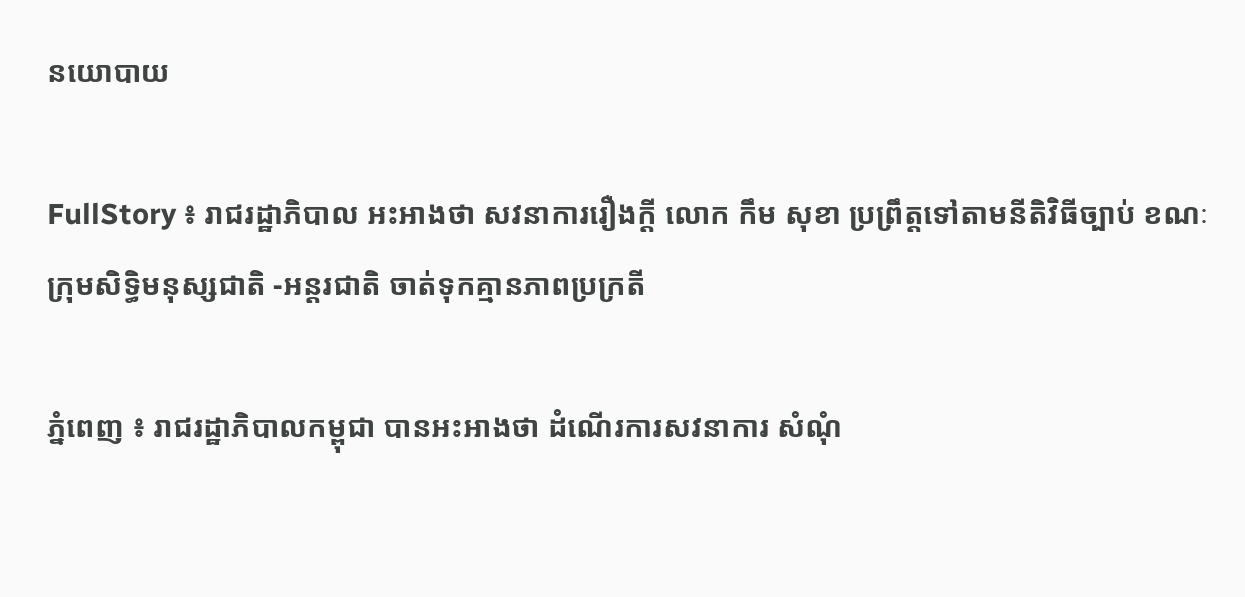នយោបាយ

FullStory ៖ រាជរដ្ឋាភិបាល អះអាងថា សវនាការរឿងក្ដី លោក កឹម សុខា ប្រព្រឹត្តទៅតាមនីតិវិធីច្បាប់ ខណៈក្រុមសិទ្ធិមនុស្សជាតិ -អន្តរជាតិ ចាត់ទុកគ្មានភាពប្រក្រតី

ភ្នំពេញ ៖ រាជរដ្ឋាភិបាលកម្ពុជា បានអះអាងថា ដំណើរការសវនាការ សំណុំ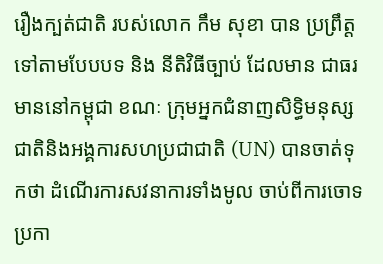រឿងក្បត់ជាតិ របស់លោក កឹម សុខា បាន ប្រព្រឹត្តទៅតាមបែបបទ និង នីតិវិធីច្បាប់ ដែលមាន ជាធរមាននៅកម្ពុជា ខណៈ ក្រុមអ្នកជំនាញសិទ្ធិមនុស្ស ជាតិនិងអង្គការសហប្រជាជាតិ (UN) បានចាត់ទុកថា ដំណើរការសវនាការទាំងមូល ចាប់ពីការចោទប្រកា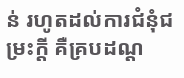ន់ រហូតដល់ការជំនុំជម្រះក្តី គឺគ្របដណ្ត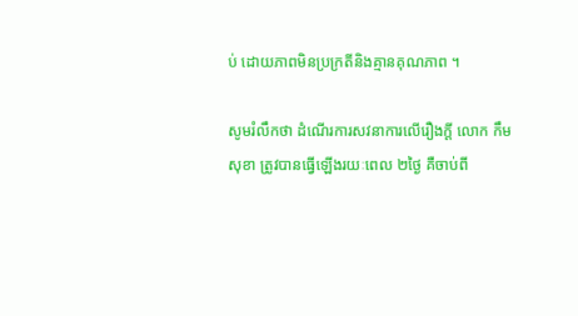ប់ ដោយភាពមិនប្រក្រតីនិងគ្មានគុណភាព ។

សូមរំលឹកថា ដំណើរការសវនាការលើរឿងក្ដី លោក កឹម សុខា ត្រូវបានធ្វើឡើងរយៈពេល ២ថ្ងៃ គឺចាប់ពី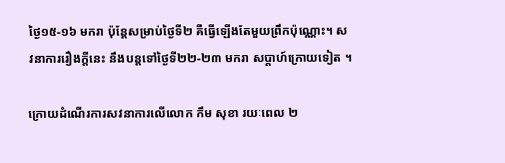ថ្ងៃ១៥-១៦ មករា ប៉ុន្តែសម្រាប់ថ្ងៃទី២ គឺធ្វើឡើងតែមួយព្រឹកប៉ុណ្ណោះ។ សវនាការរឿងក្ដីនេះ នឹងបន្តទៅថ្ងៃទី២២-២៣ មករា សប្តាហ៍ក្រោយទៀត ។

ក្រោយដំណើរការសវនាការលើលោក កឹម សុខា រយៈពេល ២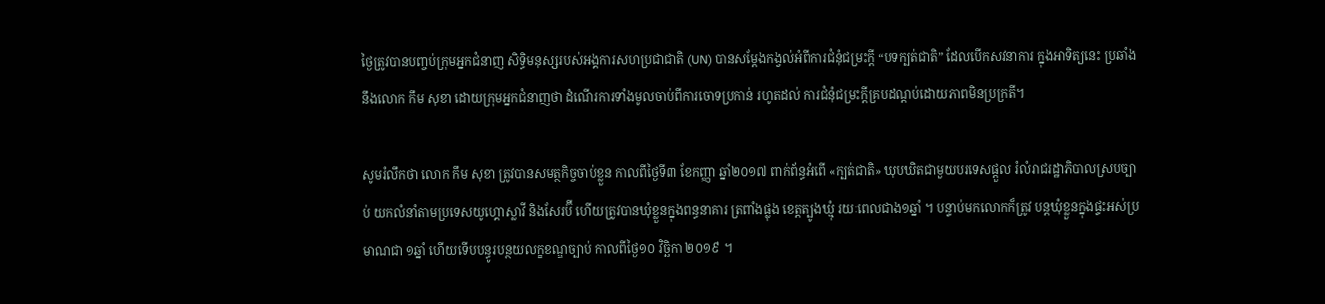ថ្ងៃត្រូវបានបញ្ចប់ក្រុមអ្នកជំនាញ សិទ្ធិមនុស្សរបស់អង្គការសហប្រជាជាតិ (UN) បានសម្តែងកង្វល់អំពីការជំនុំជម្រះក្តី “បទក្បត់ជាតិ” ដែលបើកសវនាការ ក្នុងអាទិត្យនេះ ប្រឆាំងនឹងលោក កឹម សុខា ដោយក្រុមអ្នកជំនាញថា ដំណើរការទាំងមូលចាប់ពីការចោទប្រកាន់ រហូតដល់ ការជំនុំជម្រះក្តីគ្របដណ្តប់ដោយភាពមិនប្រក្រតី។

សូមរំលឹកថា លោក កឹម សុខា ត្រូវបានសមត្ថកិច្ចចាប់ខ្លួន កាលពីថ្ងៃទី៣ ខែកញ្ញា ឆ្នាំ២០១៧ ពាក់ព័ន្ធអំពើ «ក្បត់ជាតិ» ឃុបឃិតជាមួយបរទេសផ្តួល រំលំរាជរដ្ឋាភិបាលស្របច្បាប់ យកលំនាំតាមប្រទេសយូហ្គោស្លាវី និងសែរប៊ី ហើយត្រូវបានឃុំខ្លួនក្នុងពន្ធនាគារ ត្រពាំងផ្លុង ខេត្តត្បូងឃ្មុំ រយៈពេលជាង១ឆ្នាំ ។ បន្ទាប់មកលោកក៏ត្រូវ បន្តឃុំខ្លួនក្នុងផ្ទះអស់ប្រមាណជា ១ឆ្នាំ ហើយទើបបន្ធូរបន្ថយលក្ខខណ្ឌច្បាប់ កាលពីថ្ងៃ១០ វិច្ឆិកា ២០១៩ ។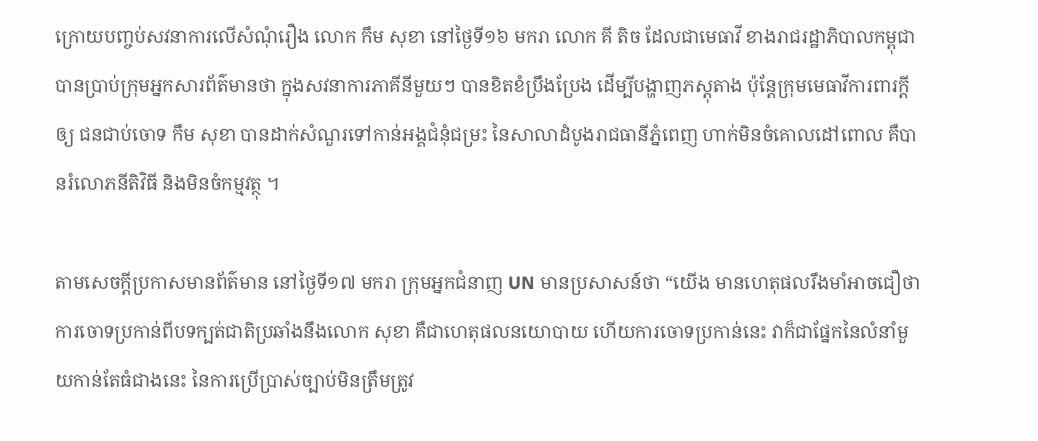ក្រោយបញ្ចប់សវនាការលើសំណុំរឿង លោក កឹម សុខា នៅថ្ងៃទី១៦ មករា លោក គី តិច ដែលជាមេធាវី ខាងរាជរដ្ឋាភិបាលកម្ពុជា បានប្រាប់ក្រុមអ្នកសារព័ត៌មានថា ក្នុងសវនាការភាគីនីមួយៗ បានខិតខំប្រឹងប្រែង ដើម្បីបង្ហាញភស្តុតាង ប៉ុន្តែក្រុមមេធាវីការពារក្តីឲ្យ ជនជាប់ចោទ កឹម សុខា បានដាក់សំណួរទៅកាន់អង្គជំនុំជម្រះ នៃសាលាដំបូងរាជធានីភ្នំពេញ ហាក់មិនចំគោលដៅពោល គឺបានរំលោភនីតិវិធី និងមិនចំកម្មវត្ថុ ។

តាមសេចក្ដីប្រកាសមានព័ត៌មាន នៅថ្ងៃទី១៧ មករា ក្រុមអ្នកជំនាញ UN មានប្រសាសន៍ថា “យើង មានហេតុផលរឹងមាំអាចជឿថា ការចោទប្រកាន់ពីបទក្បត់ជាតិប្រឆាំងនឹងលោក សុខា គឺជាហេតុផលនយោបាយ ហើយការចោទប្រកាន់នេះ វាក៏ជាផ្នែកនៃលំនាំមួយកាន់តែធំជាងនេះ នៃការប្រើប្រាស់ច្បាប់មិនត្រឹមត្រូវ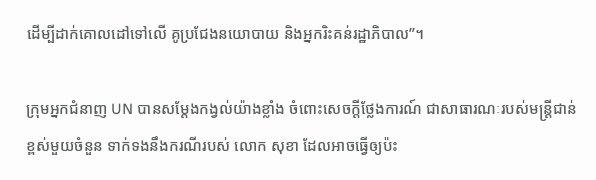ដើម្បីដាក់គោលដៅទៅលើ គូប្រជែងនយោបាយ និងអ្នករិះគន់រដ្ឋាភិបាល”។

ក្រុមអ្នកជំនាញ UN បានសម្តែងកង្វល់យ៉ាងខ្លាំង ចំពោះសេចក្តីថ្លែងការណ៍ ជាសាធារណៈរបស់មន្រ្តីជាន់ខ្ពស់មួយចំនួន ទាក់ទងនឹងករណីរបស់ លោក សុខា ដែលអាចធ្វើឲ្យប៉ះ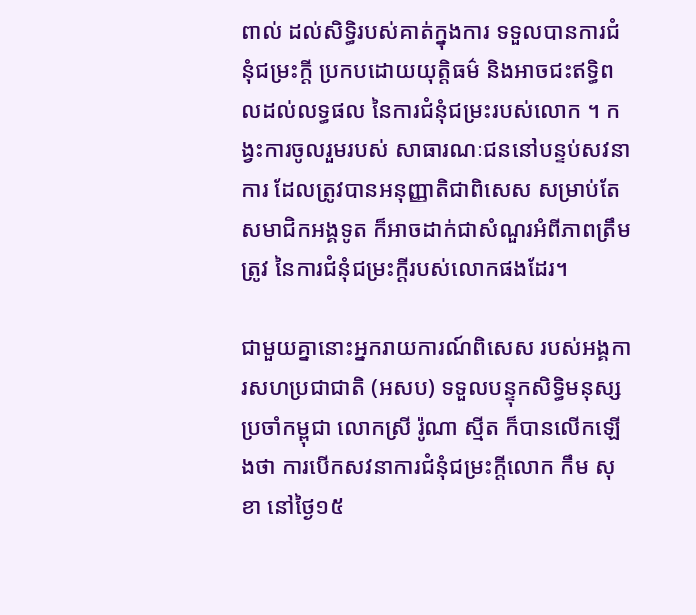ពាល់ ដល់សិទ្ធិរបស់គាត់ក្នុងការ ទទួលបានការជំនុំជម្រះក្តី ប្រកបដោយយុត្តិធម៌ និងអាចជះឥទ្ធិពលដល់លទ្ធផល នៃការជំនុំជម្រះរបស់លោក ។ កង្វះការចូលរួមរបស់ សាធារណៈជននៅបន្ទប់សវនាការ ដែលត្រូវបានអនុញ្ញាតិជាពិសេស សម្រាប់តែសមាជិកអង្គទូត ក៏អាចដាក់ជាសំណួរអំពីភាពត្រឹមត្រូវ នៃការជំនុំជម្រះក្តីរបស់លោកផងដែរ។

ជាមួយគ្នានោះអ្នករាយការណ៍ពិសេស របស់អង្គការសហប្រជាជាតិ (អសប) ទទួលបន្ទុកសិទ្ធិមនុស្សប្រចាំកម្ពុជា លោកស្រី រ៉ូណា ស្មីត ក៏បានលើកឡើងថា ការបើកសវនាការជំនុំជម្រះក្តីលោក កឹម សុខា នៅថ្ងៃ១៥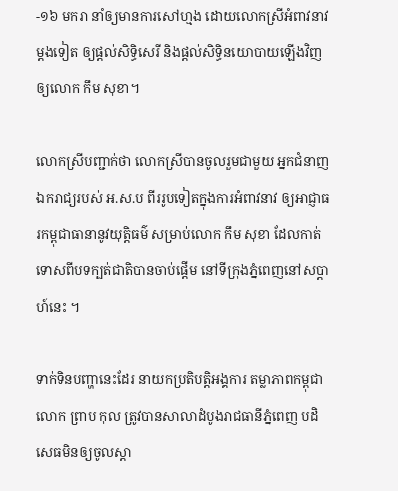-១៦ មករា នាំឲ្យមានការសៅហ្មង ដោយលោកស្រីអំពាវនាវម្តងទៀត ឲ្យផ្តល់សិទ្ធិសេរី និងផ្តល់សិទ្ធិនយោបាយឡើងវិញឲ្យលោក កឹម សុខា។

លោកស្រីបញ្ជាក់ថា លោកស្រីបានចូលរួមជាមួយ អ្នកជំនាញឯករាជ្យរបស់ អ.ស.ប ពីររូបទៀតក្នុងការអំពាវនាវ ឲ្យអាជ្ញាធរកម្ពុជាធានានូវយុត្តិធម៌ សម្រាប់លោក កឹម សុខា ដែលកាត់ទោសពីបទក្បត់ជាតិបានចាប់ផ្តើម នៅទីក្រុងភ្នំពេញនៅសប្តាហ៍នេះ ។

ទាក់ទិនបញ្ហានេះដែរ នាយកប្រតិបត្តិអង្គការ តម្លាភាពកម្ពុជាលោក ព្រាប កុល ត្រូវបានសាលាដំបូងរាជធានីភ្នំពេញ បដិសេធមិនឲ្យចូលស្ដា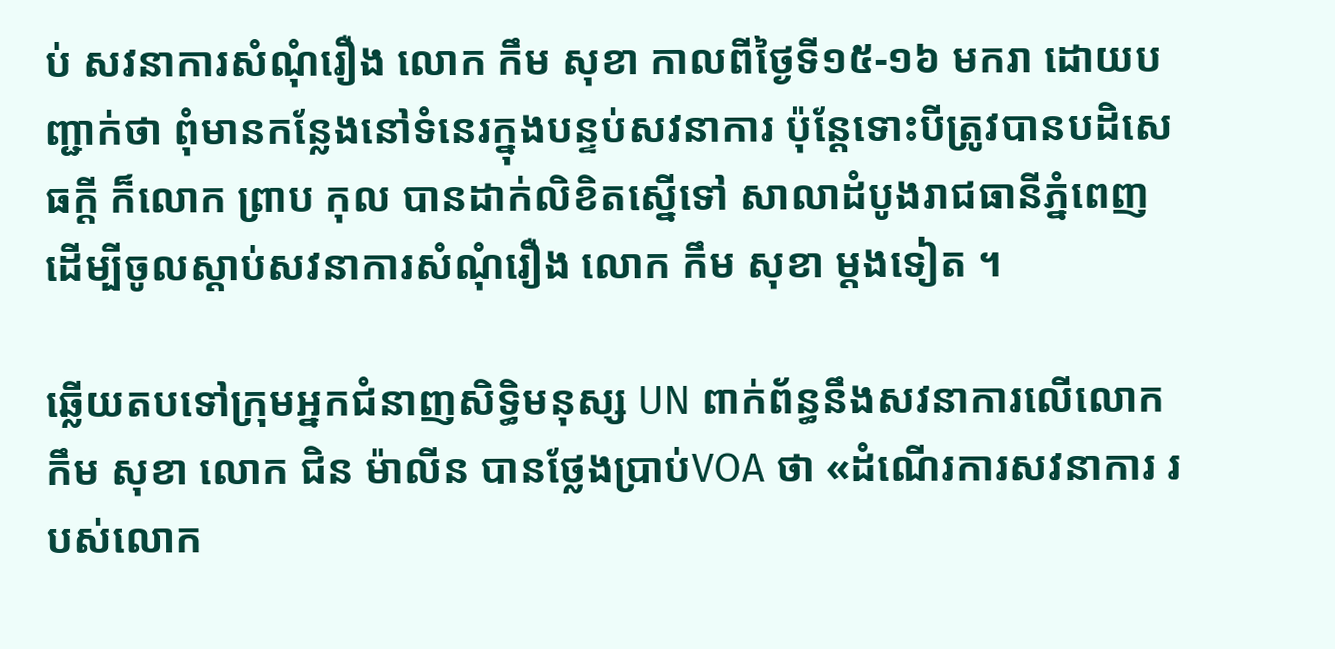ប់ សវនាការសំណុំរឿង លោក កឹម សុខា កាលពីថ្ងៃទី១៥-១៦ មករា ដោយបញ្ជាក់ថា ពុំមានកន្លែងនៅទំនេរក្នុងបន្ទប់សវនាការ ប៉ុន្តែទោះបីត្រូវបានបដិសេធក្ដី ក៏លោក ព្រាប កុល បានដាក់លិខិតស្នើទៅ សាលាដំបូងរាជធានីភ្នំពេញ ដើម្បីចូលស្ដាប់សវនាការសំណុំរឿង លោក កឹម សុខា ម្តងទៀត ។

ឆ្លើយតបទៅក្រុមអ្នកជំនាញសិទ្ធិមនុស្ស UN ពាក់ព័ន្ធនឹងសវនាការលើលោក កឹម សុខា លោក ជិន ម៉ាលីន បានថ្លែងប្រាប់VOA ថា «ដំណើរការសវនាការ របស់លោក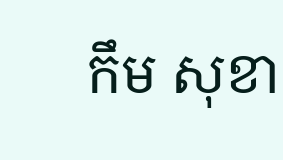កឹម សុខា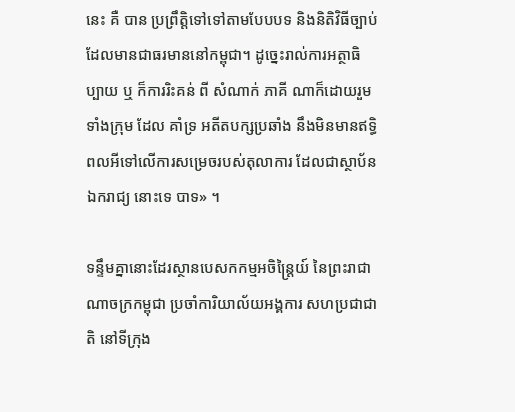នេះ គឺ បាន ប្រព្រឹត្តិទៅទៅតាមបែបបទ និងនិតិវិធីច្បាប់ ដែលមានជាធរមាននៅកម្ពុជា។ ដូច្នេះរាល់ការអត្ថាធិប្បាយ ឬ ក៏ការរិះគន់ ពី សំណាក់ ភាគី ណាក៏ដោយរួមទាំងក្រុម ដែល គាំទ្រ អតីតបក្សប្រឆាំង នឹងមិនមានឥទ្ធិពលអីទៅលើការសម្រេចរបស់តុលាការ ដែលជាស្ថាប័នឯករាជ្យ នោះទេ បាទ» ។

ទន្ទឹមគ្នានោះដែរស្ថានបេសកកម្មអចិន្ត្រៃយ៍ នៃព្រះរាជាណាចក្រកម្ពុជា ប្រចាំការិយាល័យអង្គការ សហប្រជាជាតិ នៅទីក្រុង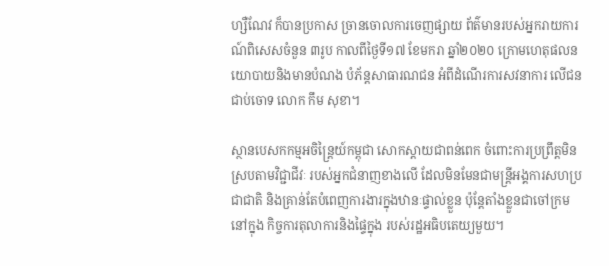ហ្សឺណែវ ក៏បានប្រកាស ច្រានចោលការចេញផ្សាយ ព័ត៌មានរបស់អ្នករាយការណ៍ពិសេសចំនួន ៣រូប កាលពីថ្ងៃទី១៧ ខែមករា ឆ្នាំ២០២០ ក្រោមហេតុផលនយោបាយនិងមានបំណង បំភ័ន្តសាធារណជន អំពីដំណើរការសវនាការ លើជនជាប់ចោទ លោក កឹម សុខា។

ស្ថានបេសកកម្មអចិន្ត្រៃយ៍កម្ពុជា សោកស្តាយជាពន់ពេក ចំពោះការប្រព្រឹត្តមិនស្របតាមវិជ្ជាជីវៈ របស់អ្នកជំនាញខាងលើ ដែលមិនមែនជាមន្ត្រីអង្គការសហប្រជាជាតិ និងគ្រាន់តែបំពេញការងារក្នុងឋានៈផ្ទាល់ខ្លួន ប៉ុន្តែតាំងខ្លួនជាចៅក្រមនៅក្នុង កិច្ចការតុលាការនិងផ្ទៃក្នុង របស់រដ្ឋអធិបតេយ្យមួយ។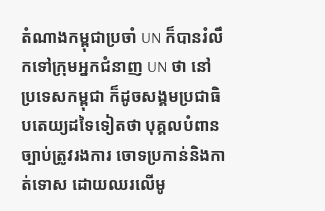តំណាងកម្ពុជាប្រចាំ UN ក៏បានរំលឹកទៅក្រុមអ្នកជំនាញ UN ថា នៅប្រទេសកម្ពុជា ក៏ដូចសង្គមប្រជាធិបតេយ្យដទៃទៀតថា បុគ្គលបំពានច្បាប់ត្រូវរងការ ចោទប្រកាន់និងកាត់ទោស ដោយឈរលើមូ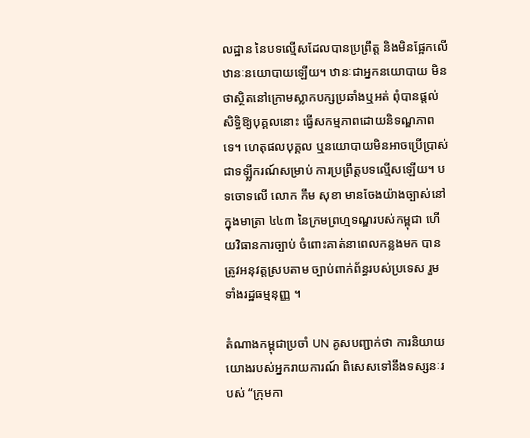លដ្ឋាន នៃបទល្មើសដែលបានប្រព្រឹត្ត និងមិនផ្អែកលើឋានៈនយោបាយឡើយ។ ឋានៈជាអ្នកនយោបាយ មិនថាស្ថិតនៅក្រោមស្លាកបក្សប្រឆាំងឬអត់ ពុំបានផ្តល់សិទ្ធិឱ្យបុគ្គលនោះ ធ្វើសកម្មភាពដោយនិទណ្ឌភាពទេ។ ហេតុផលបុគ្គល ឬនយោបាយមិនអាចប្រើប្រាស់ ជាទឡ្លីករណ៍សម្រាប់ ការប្រព្រឹត្តបទល្មើសឡើយ។ បទចោទលើ លោក កឹម សុខា មានចែងយ៉ាងច្បាស់នៅក្នុងមាត្រា ៤៤៣ នៃក្រមព្រហ្មទណ្ឌរបស់កម្ពុជា ហើយវិធានការច្បាប់ ចំពោះគាត់នាពេលកន្លងមក បានត្រូវអនុវត្តស្របតាម ច្បាប់ពាក់ព័ន្ធរបស់ប្រទេស រួមទាំងរដ្ឋធម្មនុញ្ញ ។

តំណាងកម្ពុជាប្រចាំ UN គូសបញ្ជាក់ថា ការនិយាយយោងរបស់អ្នករាយការណ៍ ពិសេសទៅនឹងទស្សនៈរបស់ “ក្រុមកា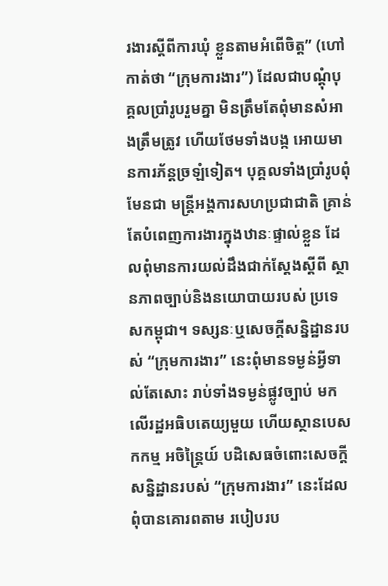រងារស្តីពីការឃុំ ខ្លួនតាមអំពើចិត្ត” (ហៅកាត់ថា “ក្រុមការងារ”) ដែលជាបណ្ដុំបុគ្គលប្រាំរូបរួមគ្នា មិនត្រឹមតែពុំមានសំអាងត្រឹមត្រូវ ហើយថែមទាំងបង្ក អោយមានការភ័ន្តច្រឡំទៀត។ បុគ្គលទាំងប្រាំរូបពុំមែនជា មន្ត្រីអង្គការសហប្រជាជាតិ គ្រាន់តែបំពេញការងារក្នុងឋានៈផ្ទាល់ខ្លួន ដែលពុំមានការយល់ដឹងជាក់ស្តែងស្តីពី ស្ថានភាពច្បាប់និងនយោបាយរបស់ ប្រទេសកម្ពុជា។ ទស្សនៈឬសេចក្តីសន្និដ្ឋានរបស់ “ក្រុមការងារ” នេះពុំមានទម្ងន់អ្វីទាល់តែសោះ រាប់ទាំងទម្ងន់ផ្លូវច្បាប់ មកលើរដ្ឋអធិបតេយ្យមួយ ហើយស្ថានបេសកកម្ម អចិន្ត្រៃយ៍ បដិសេធចំពោះសេចក្តីសន្និដ្ឋានរបស់ “ក្រុមការងារ” នេះដែលពុំបានគោរពតាម របៀបរប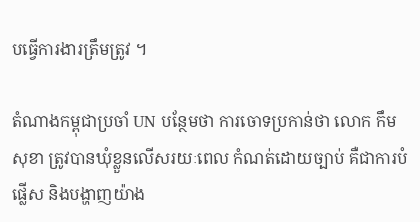បធ្វើការងារត្រឹមត្រូវ ។

តំណាងកម្ពុជាប្រចាំ UN បន្ថែមថា ការចោទប្រកាន់ថា លោក កឹម សុខា ត្រូវបានឃុំខ្លួនលើសរយៈពេល កំណត់ដោយច្បាប់ គឺជាការបំផ្លើស និងបង្ហាញយ៉ាង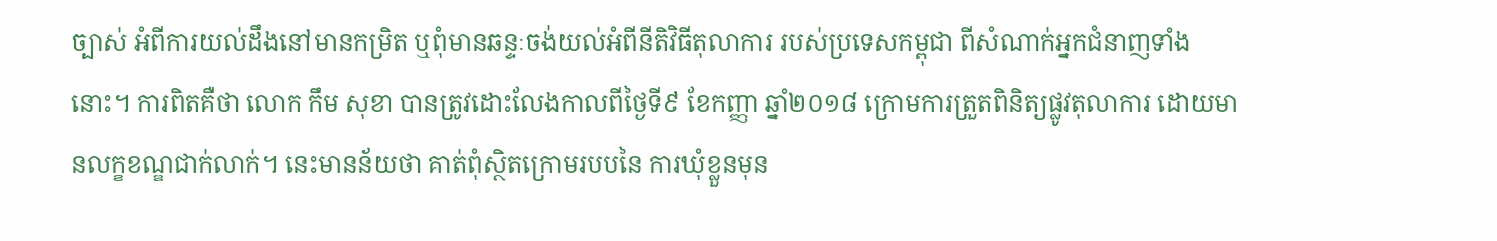ច្បាស់ អំពីការយល់ដឹងនៅមានកម្រិត ឬពុំមានឆន្ទៈចង់យល់អំពីនីតិវិធីតុលាការ របស់ប្រទេសកម្ពុជា ពីសំណាក់អ្នកជំនាញទាំងនោះ។ ការពិតគឺថា លោក កឹម សុខា បានត្រូវដោះលែងកាលពីថ្ងៃទី៩ ខែកញ្ញា ឆ្នាំ២០១៨ ក្រោមការត្រួតពិនិត្យផ្លូវតុលាការ ដោយមានលក្ខខណ្ឌជាក់លាក់។ នេះមានន័យថា គាត់ពុំស្ថិតក្រោមរបបនៃ ការឃុំខ្លួនមុន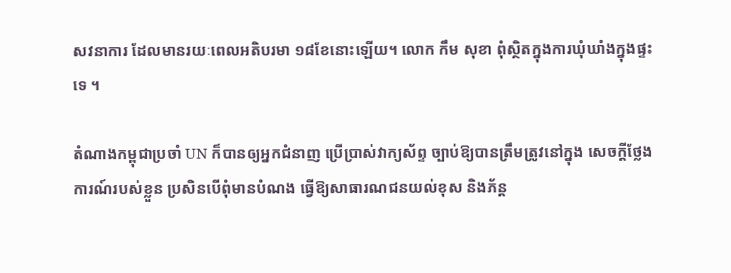សវនាការ ដែលមានរយៈពេលអតិបរមា ១៨ខែនោះឡើយ។ លោក កឹម សុខា ពុំស្ថិតក្នុងការឃុំឃាំងក្នុងផ្ទះទេ ។

តំណាងកម្ពុជាប្រចាំ UN ក៏បានឲ្យអ្នកជំនាញ ប្រើប្រាស់វាក្យស័ព្ទ ច្បាប់ឱ្យបានត្រឹមត្រូវនៅក្នុង សេចក្តីថ្លែងការណ៍របស់ខ្លួន ប្រសិនបើពុំមានបំណង ធ្វើឱ្យសាធារណជនយល់ខុស និងភ័ន្ត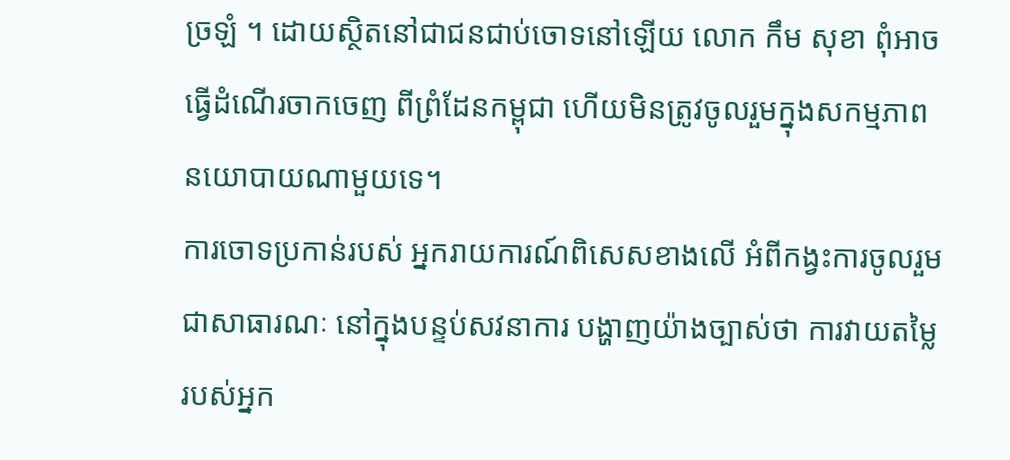ច្រឡំ ។ ដោយស្ថិតនៅជាជនជាប់ចោទនៅឡើយ លោក កឹម សុខា ពុំអាចធ្វើដំណើរចាកចេញ ពីព្រំដែនកម្ពុជា ហើយមិនត្រូវចូលរួមក្នុងសកម្មភាព នយោបាយណាមួយទេ។
ការចោទប្រកាន់របស់ អ្នករាយការណ៍ពិសេសខាងលើ អំពីកង្វះការចូលរួមជាសាធារណៈ នៅក្នុងបន្ទប់សវនាការ បង្ហាញយ៉ាងច្បាស់ថា ការវាយតម្លៃរបស់អ្នក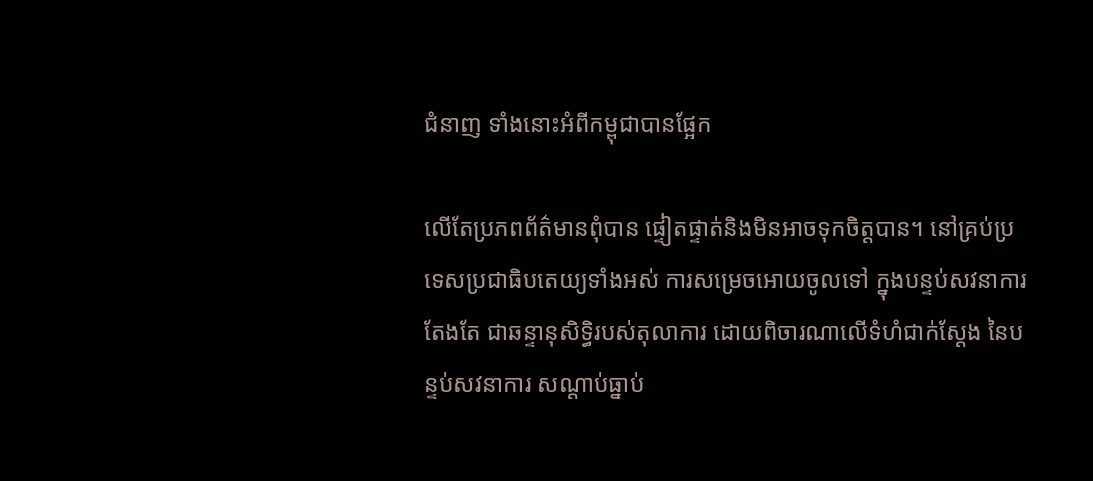ជំនាញ ទាំងនោះអំពីកម្ពុជាបានផ្អែក

លើតែប្រភពព័ត៌មានពុំបាន ផ្ទៀតផ្ទាត់និងមិនអាចទុកចិត្តបាន។ នៅគ្រប់ប្រទេសប្រជាធិបតេយ្យទាំងអស់ ការសម្រេចអោយចូលទៅ ក្នុងបន្ទប់សវនាការតែងតែ ជាឆន្ទានុសិទ្ធិរបស់តុលាការ ដោយពិចារណាលើទំហំជាក់ស្តែង នៃបន្ទប់សវនាការ សណ្តាប់ធ្នាប់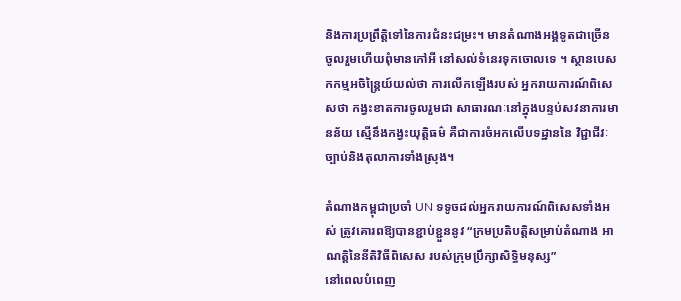និងការប្រព្រឹត្តិទៅនៃការជំនះជម្រះ។ មានតំណាងអង្គទូតជាច្រើន ចូលរួមហើយពុំមានកៅអី នៅសល់ទំនេរទុកចោលទេ ។ ស្ថានបេសកកម្មអចិន្ត្រៃយ៍យល់ថា ការលើកឡើងរបស់ អ្នករាយការណ៍ពិសេសថា កង្វះខាតការចូលរួមជា សាធារណៈនៅក្នុងបន្ទប់សវនាការមានន័យ ស្មើនឹងកង្វះយុត្តិធម៌ គឺជាការចំអកលើបទដ្ឋាននៃ វិជ្ជាជីវៈច្បាប់និងតុលាការទាំងស្រុង។

តំណាងកម្ពុជាប្រចាំ UN ទទូចដល់អ្នករាយការណ៍ពិសេសទាំងអស់ ត្រូវគោរពឱ្យបានខ្ជាប់ខ្ជួននូវ “ក្រមប្រតិបត្តិសម្រាប់តំណាង អាណត្តិនៃនីតិវិធីពិសេស របស់ក្រុមប្រឹក្សាសិទ្ធិមនុស្ស”
នៅពេលបំពេញ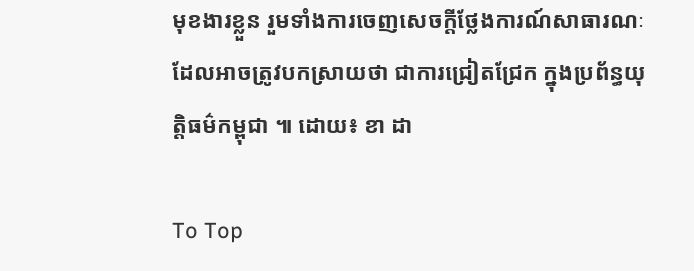មុខងារខ្លួន រួមទាំងការចេញសេចក្តីថ្លែងការណ៍សាធារណៈ ដែលអាចត្រូវបកស្រាយថា ជាការជ្រៀតជ្រែក ក្នុងប្រព័ន្ធយុត្តិធម៌កម្ពុជា ៕ ដោយ៖ ខា ដា

To Top